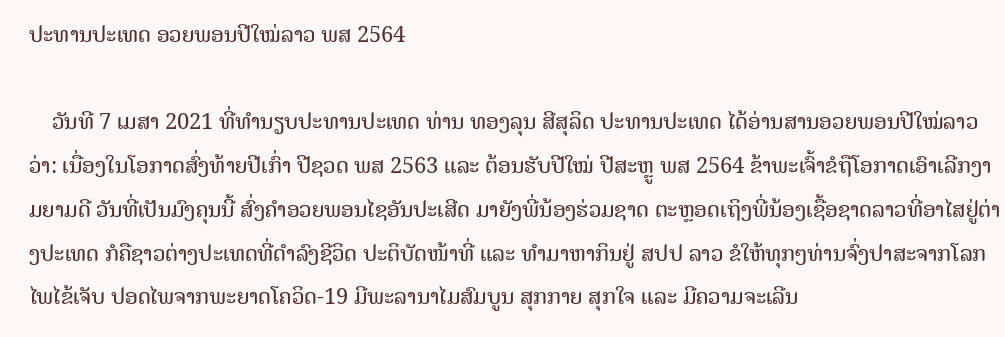ປະທານປະເທດ ອວຍພອນປີໃໝ່ລາວ ພສ 2564

    ວັນທີ 7 ເມສາ 2021 ທີ່ທຳນຽບປະທານປະເທດ ທ່ານ ທອງລຸນ ສີສຸລິດ ປະທານປະເທດ ໄດ້ອ່ານສານອວຍພອນປີໃໝ່ລາວວ່າ: ເນື່ອງໃນໂອກາດສົ່ງທ້າຍປີເກົ່າ ປີຊວດ ພສ 2563 ແລະ ຕ້ອນຮັບປີໃໝ່ ປີສະຫຼູ ພສ 2564 ຂ້າພະເຈົ້າຂໍຖືໂອກາດເອົາເລີກງາມຍາມດີ ວັນທີ່ເປັນມົງຄຸນນີ້ ສົ່ງຄໍາອວຍພອນໄຊອັນປະເສີດ ມາຍັງພີ່ນ້ອງຮ່ວມຊາດ ຕະຫຼອດເຖິງພີ່ນ້ອງເຊື້ອຊາດລາວທີ່ອາໄສຢູ່ຕ່າງປະເທດ ກໍຄືຊາວຕ່າງປະເທດທີ່ດຳລົງຊີວິດ ປະຕິບັດໜ້າທີ່ ແລະ ທໍາມາຫາກິນຢູ່ ສປປ ລາວ ຂໍໃຫ້ທຸກໆທ່ານຈົ່ງປາສະຈາກໂລກໄພໄຂ້ເຈັບ ປອດໄພຈາກພະຍາດໂຄວິດ-19 ມີພະລານາໄມສົມບູນ ສຸກກາຍ ສຸກໃຈ ແລະ ມີຄວາມຈະເລີນ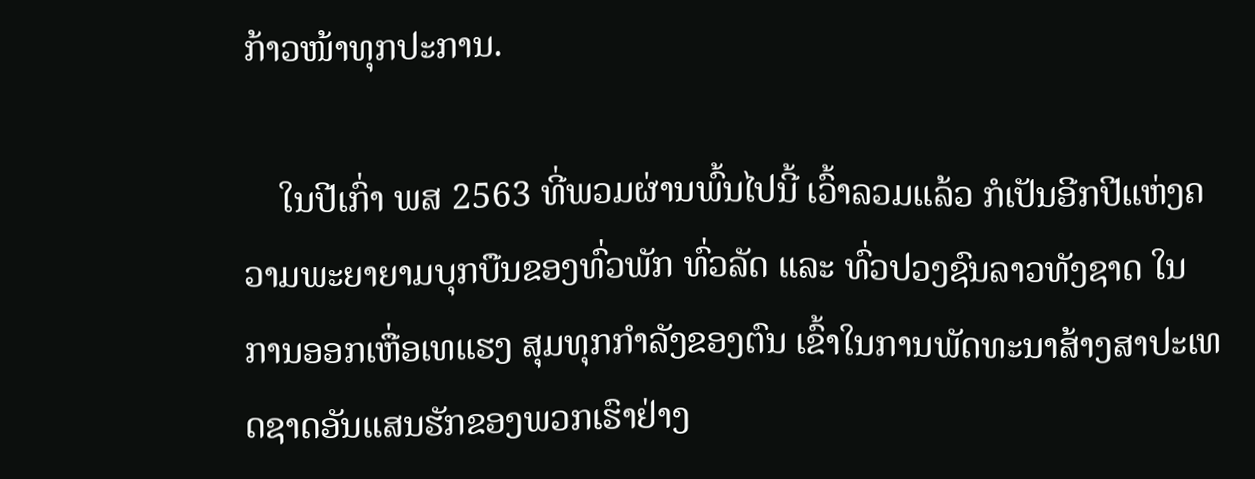ກ້າວໜ້າທຸກປະການ.

    ໃນປີເກົ່າ ພສ 2563 ທີ່ພວມຜ່ານພົ້ນໄປນີ້ ເວົ້າລວມແລ້ວ ກໍເປັນອີກປີແຫ່ງຄວາມພະຍາຍາມບຸກບືນຂອງທົ່ວພັກ ທົ່ວລັດ ແລະ ທົ່ວປວງຊົນລາວທັງຊາດ ໃນການອອກເຫື່ອເທແຮງ ສຸມທຸກກໍາລັງຂອງຕົນ ເຂົ້າໃນການພັດທະນາສ້າງສາປະເທດຊາດອັນແສນຮັກຂອງພວກເຮົາຢ່າງ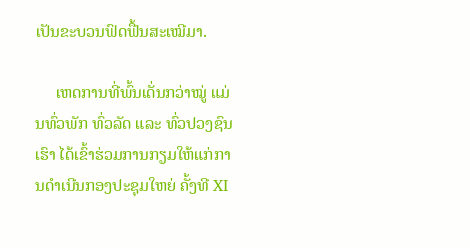ເປັນຂະບວນຟົດຟື້ນສະເໝີມາ.

     ເຫດການທີ່ພົ້ນເດັ່ນກວ່າໝູ່ ແມ່ນທົ່ວພັກ ທົ່ວລັດ ແລະ ທົ່ວປວງຊົນເຮົາ ໄດ້ເຂົ້າຮ່ວມການກຽມໃຫ້ແກ່ການດໍາເນີນກອງປະຊຸມໃຫຍ່ ຄັ້ງທີ XI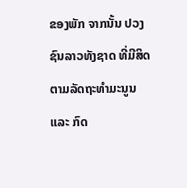ຂອງພັກ ຈາກນັ້ນ ປວງຊົນລາວທັງຊາດ ທີ່ມີສິດຕາມລັດຖະທຳມະນູນ ແລະ ກົດ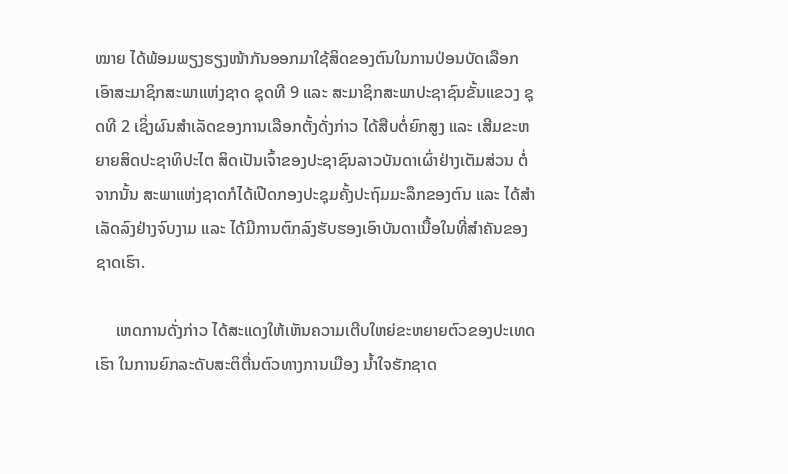ໝາຍ ໄດ້ພ້ອມພຽງຮຽງໜ້າກັນອອກມາໃຊ້ສິດຂອງຕົນໃນການປ່ອນບັດເລືອກເອົາສະມາຊິກສະພາແຫ່ງຊາດ ຊຸດທີ 9 ແລະ ສະມາຊິກສະພາປະຊາຊົນຂັ້ນແຂວງ ຊຸດທີ 2 ເຊິ່ງຜົນສໍາເລັດຂອງການເລືອກຕັ້ງດັ່ງກ່າວ ໄດ້ສືບຕໍ່ຍົກສູງ ແລະ ເສີມຂະຫຍາຍສິດປະຊາທິປະໄຕ ສິດເປັນເຈົ້າຂອງປະຊາຊົນລາວບັນດາເຜົ່າຢ່າງເຕັມສ່ວນ ຕໍ່ຈາກນັ້ນ ສະພາແຫ່ງຊາດກໍໄດ້ເປີດກອງປະຊຸມຄັ້ງປະຖົມມະລຶກຂອງຕົນ ແລະ ໄດ້ສຳເລັດລົງຢ່າງຈົບງາມ ແລະ ໄດ້ມີການຕົກລົງຮັບຮອງເອົາບັນດາເນື້ອໃນທີ່ສຳຄັນຂອງຊາດເຮົາ.

     ເຫດການດັ່ງກ່າວ ໄດ້ສະແດງໃຫ້ເຫັນຄວາມເຕີບໃຫຍ່ຂະຫຍາຍຕົວຂອງປະເທດເຮົາ ໃນການຍົກລະດັບສະຕິຕື່ນຕົວທາງການເມືອງ ນໍ້າໃຈຮັກຊາດ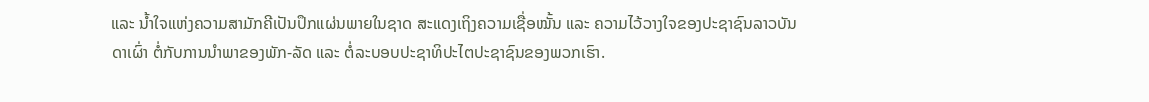ແລະ ນໍ້າໃຈແຫ່ງຄວາມສາມັກຄີເປັນປຶກແຜ່ນພາຍໃນຊາດ ສະແດງເຖິງຄວາມເຊື່ອໝັ້ນ ແລະ ຄວາມໄວ້ວາງໃຈຂອງປະຊາຊົນລາວບັນດາເຜົ່າ ຕໍ່ກັບການນໍາພາຂອງພັກ-ລັດ ແລະ ຕໍ່ລະບອບປະຊາທິປະໄຕປະຊາຊົນຂອງພວກເຮົາ.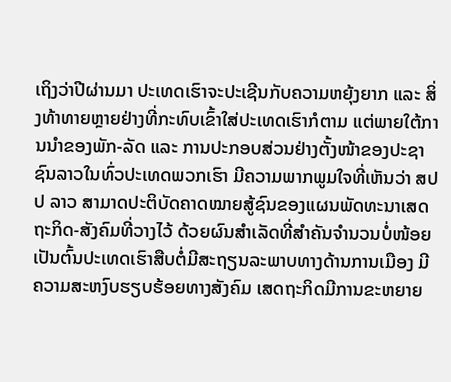ເຖິງວ່າປີຜ່ານມາ ປະເທດເຮົາຈະປະເຊີນກັບຄວາມຫຍຸ້ງຍາກ ແລະ ສິ່ງທ້າທາຍຫຼາຍຢ່າງທີ່ກະທົບເຂົ້າໃສ່ປະເທດເຮົາກໍຕາມ ແຕ່ພາຍໃຕ້ການນໍາຂອງພັກ-ລັດ ແລະ ການປະກອບສ່ວນຢ່າງຕັ້ງໜ້າຂອງປະຊາຊົນລາວໃນທົ່ວປະເທດພວກເຮົາ ມີຄວາມພາກພູມໃຈທີ່ເຫັນວ່າ ສປປ ລາວ ສາມາດປະຕິບັດຄາດໝາຍສູ້ຊົນຂອງແຜນພັດທະນາເສດຖະກິດ-ສັງຄົມທີ່ວາງໄວ້ ດ້ວຍຜົນສໍາເລັດທີ່ສໍາຄັນຈໍານວນບໍ່ໜ້ອຍ ເປັນຕົ້ນປະເທດເຮົາສືບຕໍ່ມີສະຖຽນລະພາບທາງດ້ານການເມືອງ ມີຄວາມສະຫງົບຮຽບຮ້ອຍທາງສັງຄົມ ເສດຖະກິດມີການຂະຫຍາຍ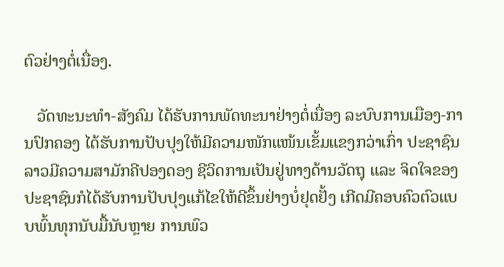ຕົວຢ່າງຕໍ່ເນື່ອງ.

   ວັດທະນະທໍາ-ສັງຄົມ ໄດ້ຮັບການພັດທະນາຢ່າງຕໍ່ເນື່ອງ ລະບົບການເມືອງ-ການປົກຄອງ ໄດ້ຮັບການປັບປຸງໃຫ້ມີຄວາມໜັກແໜ້ນເຂັ້ມແຂງກວ່າເກົ່າ ປະຊາຊົນລາວມີຄວາມສາມັກຄີປອງດອງ ຊີວິດການເປັນຢູ່ທາງດ້ານວັດຖຸ ແລະ ຈິດໃຈຂອງປະຊາຊົນກໍໄດ້ຮັບການປັບປຸງແກ້ໄຂໃຫ້ດີຂຶ້ນຢ່າງບໍ່ຢຸດຢັ້ງ ເກີດມີຄອບຄົວຕົວແບບພົ້ນທຸກນັບມື້ນັບຫຼາຍ ການພົວ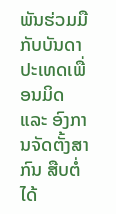ພັນຮ່ວມມືກັບບັນດາປະເທດເພື່ອນມິດ ແລະ ອົງການຈັດຕັ້ງສາກົນ ສືບຕໍ່ໄດ້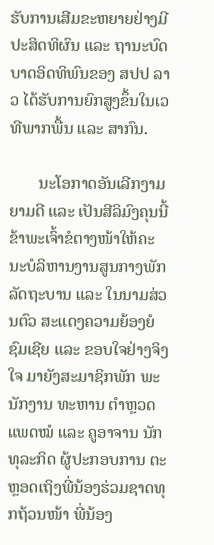ຮັບການເສີມຂະຫຍາຍຢ່າງມີປະສິດທິຜົນ ແລະ ຖານະບົດບາດອິດທິພົນຂອງ ສປປ ລາວ ໄດ້ຮັບການຍົກສູງຂຶ້ນໃນເວທີພາກພື້ນ ແລະ ສາກົນ.

       ນະໂອກາດອັນເລີກງາມຍາມດີ ແລະ ເປັນສີລິມົງຄຸນນີ້ ຂ້າພະເຈົ້າຂໍຕາງໜ້າໃຫ້ຄະນະບໍລິຫານງານສູນກາງພັກ ລັດຖະບານ ແລະ ໃນນາມສ່ວນຕົວ ສະແດງຄວາມຍ້ອງຍໍຊົມເຊີຍ ແລະ ຂອບໃຈຢ່າງຈິງໃຈ ມາຍັງສະມາຊິກພັກ ພະນັກງານ ທະຫານ ຕໍາຫຼວດ ແພດໝໍ ແລະ ຄູອາຈານ ນັກທຸລະກິດ ຜູ້ປະກອບການ ຕະຫຼອດເຖິງພີ່ນ້ອງຮ່ວມຊາດທຸກຖ້ວນໜ້າ ພີ່ນ້ອງ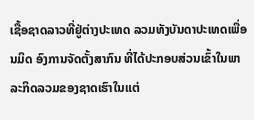ເຊື້ອຊາດລາວທີ່ຢູ່ຕ່າງປະເທດ ລວມທັງບັນດາປະເທດເພື່ອນມິດ ອົງການຈັດຕັ້ງສາກົນ ທີ່ໄດ້ປະກອບສ່ວນເຂົ້າໃນພາລະກິດລວມຂອງຊາດເຮົາໃນແຕ່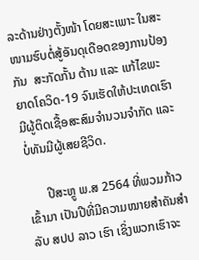ລະດ້ານຢ່າງຕັ້ງໜ້າ ໂດຍສະເພາະ ໃນສະໜາມຮົບຕໍ່ສູ້ອັນດຸເດືອດຂອງການປ້ອງກັນ  ສະກັດກັ້ນ ຕ້ານ ແລະ ແກ້ໄຂພະຍາດໂຄວິດ-19 ຈົນເຮັດໃຫ້ປະເທດເຮົາມີຜູ້ຕິດເຊື້ອສະສົມຈຳນວນຈຳກັດ ແລະ ບໍ່ທັນມີຜູ້ເສຍຊີວິດ.

      ປີສະຫຼູ ພ.ສ 2564 ທີ່ພວມກ້າວເຂົ້າມາ ເປັນປີທີ່ມີຄວາມໝາຍສໍາຄັນສໍາລັບ ສປປ ລາວ ເຮົາ ເຊິ່ງພວກເຮົາຈະ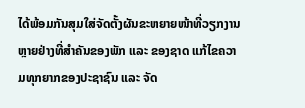ໄດ້ພ້ອມກັນສຸມໃສ່ຈັດຕັ້ງຜັນຂະຫຍາຍໜ້າທີ່ວຽກງານຫຼາຍຢ່າງທີ່ສໍາຄັນຂອງພັກ ແລະ ຂອງຊາດ ແກ້ໄຂຄວາມທຸກຍາກຂອງປະຊາຊົນ ແລະ ຈັດ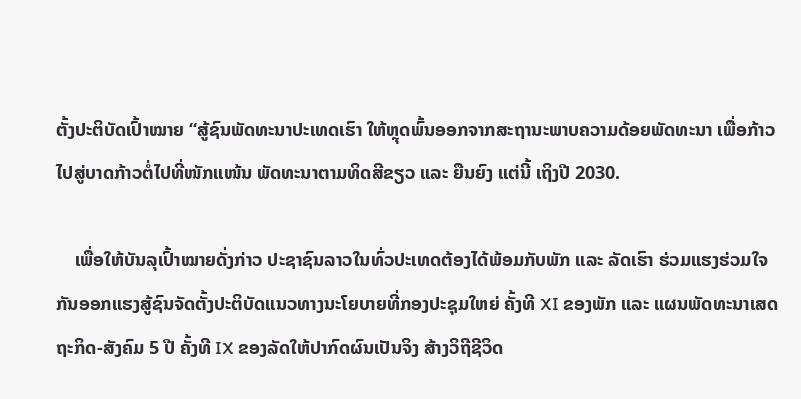ຕັ້ງປະຕິບັດເປົ້າໝາຍ “ສູ້ຊົນພັດທະນາປະເທດເຮົາ ໃຫ້ຫຼຸດພົ້ນອອກຈາກສະຖານະພາບຄວາມດ້ອຍພັດທະນາ ເພື່ອກ້າວໄປສູ່ບາດກ້າວຕໍ່ໄປທີ່ໜັກແໜ້ນ ພັດທະນາຕາມທິດສີຂຽວ ແລະ ຍືນຍົງ ແຕ່ນີ້ ເຖິງປີ 2030.

    ເພື່ອໃຫ້ບັນລຸເປົ້າໝາຍດັ່ງກ່າວ ປະຊາຊົນລາວໃນທົ່ວປະເທດຕ້ອງໄດ້ພ້ອມກັບພັກ ແລະ ລັດເຮົາ ຮ່ວມແຮງຮ່ວມໃຈກັນອອກແຮງສູ້ຊົນຈັດຕັ້ງປະຕິບັດແນວທາງນະໂຍບາຍທີ່ກອງປະຊຸມໃຫຍ່ ຄັ້ງທີ XI ຂອງພັກ ແລະ ແຜນພັດທະນາເສດຖະກິດ-ສັງຄົມ 5 ປີ ຄັ້ງທີ IX ຂອງລັດໃຫ້ປາກົດຜົນເປັນຈິງ ສ້າງວິຖີຊີວິດ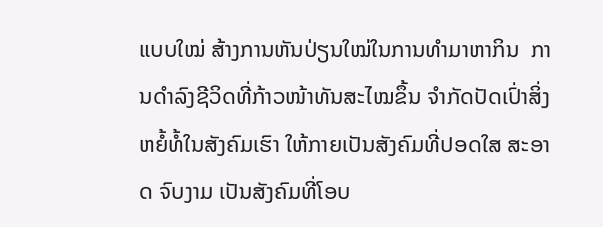ແບບໃໝ່ ສ້າງການຫັນປ່ຽນໃໝ່ໃນການທຳມາຫາກິນ  ການດຳລົງຊີວິດທີ່ກ້າວໜ້າທັນສະໄໝຂຶ້ນ ຈຳກັດປັດເປົ່າສິ່ງຫຍໍ້ທໍ້ໃນສັງຄົມເຮົາ ໃຫ້ກາຍເປັນສັງຄົມທີ່ປອດໃສ ສະອາດ ຈົບງາມ ເປັນສັງຄົມທີ່ໂອບ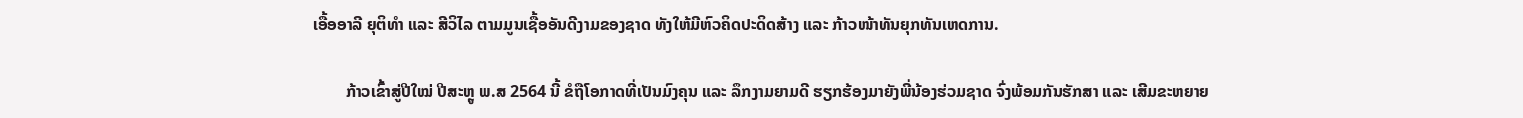ເອື້ອອາລີ ຍຸຕິທຳ ແລະ ສີວິໄລ ຕາມມູນເຊື້ອອັນດີງາມຂອງຊາດ ທັງໃຫ້ມີຫົວຄິດປະດິດສ້າງ ແລະ ກ້າວໜ້າທັນຍຸກທັນເຫດການ.

        ກ້າວເຂົ້າສູ່ປີໃໝ່ ປີສະຫຼູ ພ.ສ 2564 ນີ້ ຂໍຖືໂອກາດທີ່ເປັນມົງຄຸນ ແລະ ລຶກງາມຍາມດີ ຮຽກຮ້ອງມາຍັງພີ່ນ້ອງຮ່ວມຊາດ ຈົ່ງພ້ອມກັນຮັກສາ ແລະ ເສີມຂະຫຍາຍ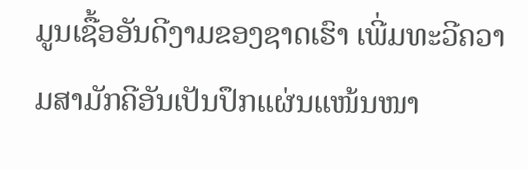ມູນເຊື້ອອັນດີງາມຂອງຊາດເຮົາ ເພີ່ມທະວີຄວາມສາມັກຄີອັນເປັນປຶກແຜ່ນແໜ້ນໜາ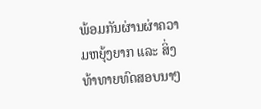ພ້ອມກັນຜ່ານຜ່າຄວາມຫຍຸ້ງຍາກ ແລະ ສິ່ງທ້າທາຍທົດສອບນາໆ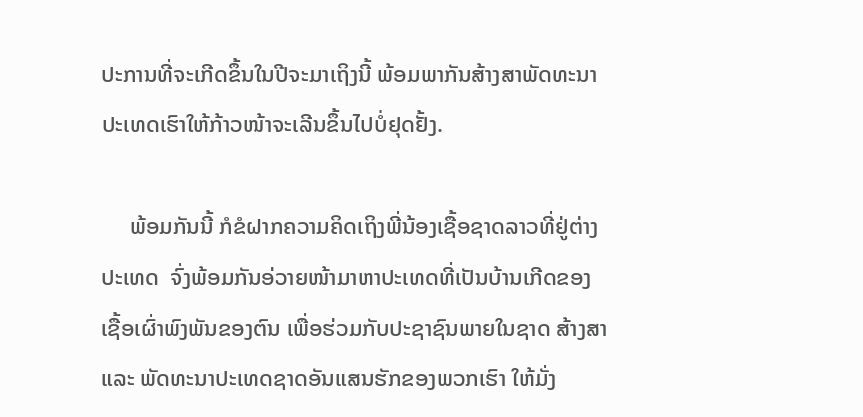ປະການທີ່ຈະເກີດຂຶ້ນໃນປີຈະມາເຖິງນີ້ ພ້ອມພາກັນສ້າງສາພັດທະນາປະເທດເຮົາໃຫ້ກ້າວໜ້າຈະເລີນຂຶ້ນໄປບໍ່ຢຸດຢັ້ງ.

     ພ້ອມກັນນີ້ ກໍຂໍຝາກຄວາມຄິດເຖິງພີ່ນ້ອງເຊື້ອຊາດລາວທີ່ຢູ່ຕ່າງປະເທດ  ຈົ່ງພ້ອມກັນອ່ວາຍໜ້າມາຫາປະເທດທີ່ເປັນບ້ານເກີດຂອງເຊື້ອເຜົ່າພົງພັນຂອງຕົນ ເພື່ອຮ່ວມກັບປະຊາຊົນພາຍໃນຊາດ ສ້າງສາ ແລະ ພັດທະນາປະເທດຊາດອັນແສນຮັກຂອງພວກເຮົາ ໃຫ້ມັ່ງ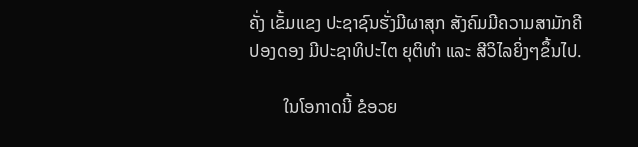ຄັ່ງ ເຂັ້ມແຂງ ປະຊາຊົນຮັ່ງມີຜາສຸກ ສັງຄົມມີຄວາມສາມັກຄີປອງດອງ ມີປະຊາທິປະໄຕ ຍຸຕິທໍາ ແລະ ສີວິໄລຍິ່ງໆຂຶ້ນໄປ.

        ໃນໂອກາດນີ້ ຂໍອວຍ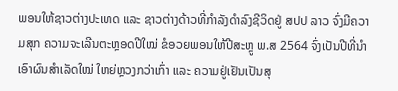ພອນໃຫ້ຊາວຕ່າງປະເທດ ແລະ ຊາວຕ່າງດ້າວທີ່ກຳລັງດຳລົງຊີວິດຢູ່ ສປປ ລາວ ຈົ່ງມີຄວາມສຸກ ຄວາມຈະເລີນຕະຫຼອດປີໃໝ່ ຂໍອວຍພອນໃຫ້ປີສະຫຼູ ພ.ສ 2564 ຈົ່ງເປັນປີທີ່ນຳເອົາຜົນສຳເລັດໃໝ່ ໃຫຍ່ຫຼວງກວ່າເກົ່າ ແລະ ຄວາມຢູ່ເຢັນເປັນສຸ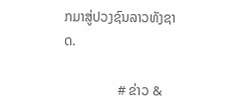ກມາສູ່ປວງຊົນລາວທັງຊາດ.

                # ຂ່າວ &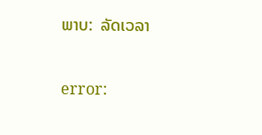ພາບ:  ລັດເວລາ

error: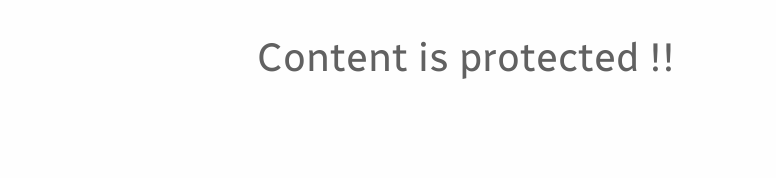Content is protected !!